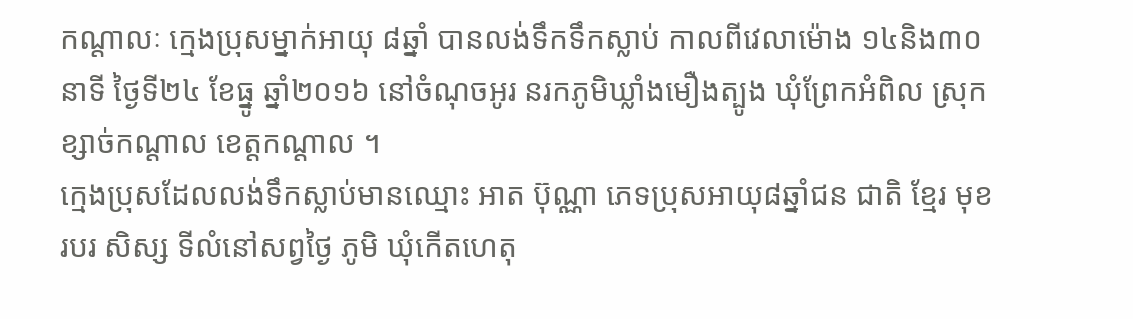កណ្តាលៈ ក្មេងប្រុសម្នាក់អាយុ ៨ឆ្នាំ បានលង់ទឹកទឹកស្លាប់ កាលពីវេលាម៉ោង ១៤និង៣០នាទី ថ្ងៃទី២៤ ខែធ្នូ ឆ្នាំ២០១៦ នៅចំណុចអូរ នរកភូមិឃ្លាំងមឿងត្បូង ឃុំព្រែកអំពិល ស្រុកខ្សាច់កណ្ដាល ខេត្តកណ្ដាល ។
ក្មេងប្រុសដែលលង់ទឹកស្លាប់មានឈ្មោះ អាត ប៊ុណ្ណា ភេទប្រុសអាយុ៨ឆ្នាំជន ជាតិ ខ្មែរ មុខរបរ សិស្ស ទីលំនៅសព្វថ្ងៃ ភូមិ ឃុំកើតហេតុ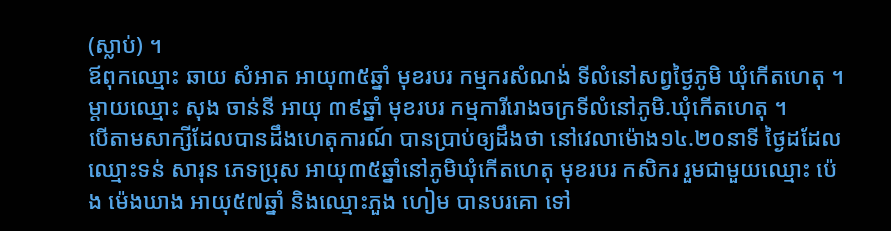(ស្លាប់) ។
ឪពុកឈ្មោះ ឆាយ សំអាត អាយុ៣៥ឆ្នាំ មុខរបរ កម្មករសំណង់ ទីលំនៅសព្វថ្ងៃភូមិ ឃុំកើតហេតុ ។ ម្ដាយឈ្មោះ សុង ចាន់នី អាយុ ៣៩ឆ្នាំ មុខរបរ កម្មការីរោងចក្រទីលំនៅភូមិ.ឃុំកើតហេតុ ។
បើតាមសាក្សីដែលបានដឹងហេតុការណ៍ បានប្រាប់ឲ្យដឹងថា នៅវេលាម៉ោង១៤.២០នាទី ថ្ងៃដដែល ឈ្មោះទន់ សារុន ភេទប្រុស អាយុ៣៥ឆ្នាំនៅភូមិឃុំកើតហេតុ មុខរបរ កសិករ រួមជាមួយឈ្មោះ ប៉េង ម៉េងឃាង អាយុ៥៧ឆ្នាំ និងឈ្មោះភួង ហៀម បានបរគោ ទៅ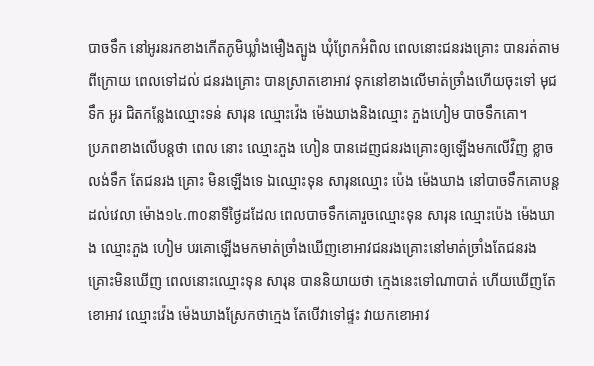បាចទឹក នៅអូរនរកខាងកើតភូមិឃ្លាំងមឿងត្បូង ឃុំព្រែកអំពិល ពេលនោះជនរងគ្រោះ បានរត់តាមពីក្រោយ ពេលទៅដល់ ជនរងគ្រោះ បានស្រាតខោអាវ ទុកនៅខាងលើមាត់ច្រាំងហើយចុះទៅ មុជទឹក អូរ ជិតកន្លែងឈ្មោះទន់ សារុន ឈ្មោះវ៉េង ម៉េងឃាងនិងឈ្មោះ ភួងហៀម បាចទឹកគោ។
ប្រភពខាងលើបន្តថា ពេល នោះ ឈ្មោះភួង ហៀន បានដេញជនរងគ្រោះឲ្យឡើងមកលើវិញ ខ្លាចលង់ទឹក តែជនរង គ្រោះ មិនឡើងទេ ឯឈ្មោះទុន សារុនឈ្មោះ ប៉េង ម៉េងឃាង នៅបាចទឹកគោបន្ត ដល់វេលា ម៉ោង១៤.៣០នាទីថ្ងៃដដែល ពេលបាចទឹកគោរួចឈ្មោះទុន សារុន ឈ្មោះប៉េង ម៉េងឃាង ឈ្មោះភួង ហៀម បរគោឡើងមកមាត់ច្រាំងឃើញខោអាវជនរងគ្រោះនៅមាត់ច្រាំងតែជនរងគ្រោះមិនឃើញ ពេលនោះឈ្មោះទុន សារុន បាននិយាយថា ក្មេងនេះទៅណាបាត់ ហើយឃើញតែខោអាវ ឈ្មោះវ៉េង ម៉េងឃាងស្រែកថាក្មេង តែបើវាទៅផ្ទះ វាយកខោអាវ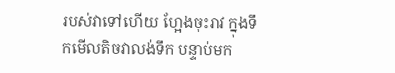របស់វាទៅហើយ ហ្អែងចុះរាវ ក្នុងទឹកមើលតិចវាលង់ទឹក បន្ទាប់មក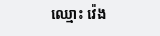ឈ្មោះ វ៉េង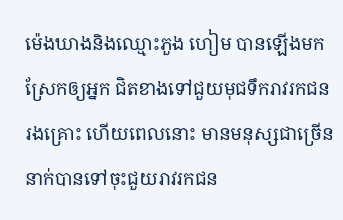ម៉េងឃាងនិងឈ្មោះភួង ហៀម បានឡើងមកស្រែកឲ្យអ្នក ជិតខាងទៅជួយមុជទឹករាវរកជនរងគ្រោះ ហើយពេលនោះ មានមនុស្សជាច្រើននាក់បានទៅចុះជួយរាវរកជន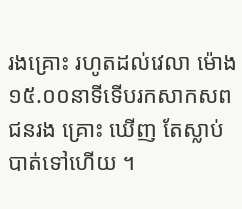រងគ្រោះ រហូតដល់វេលា ម៉ោង១៥.០០នាទីទើបរកសាកសពជនរង គ្រោះ ឃើញ តែស្លាប់បាត់ទៅហើយ ។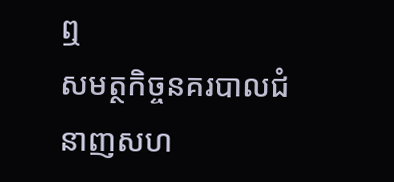ឮ
សមត្ថកិច្ចនគរបាលជំនាញសហ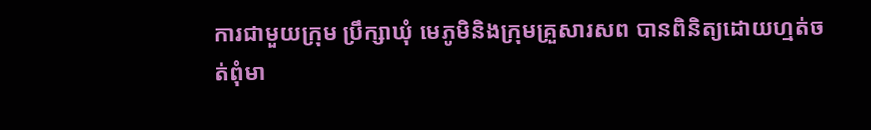ការជាមួយក្រុម ប្រឹក្សាឃុំ មេភូមិនិងក្រុមគ្រួសារសព បានពិនិត្យដោយហ្មត់ចត់ពុំមា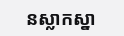នស្លាកស្នា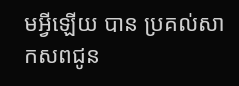មអ្វីឡើយ បាន ប្រគល់សាកសពជូន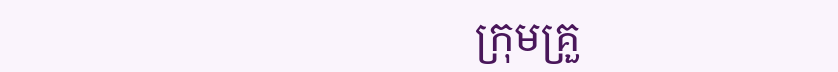ក្រុមគ្រួ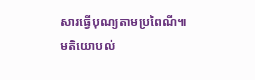សារធ្វើបុណ្យតាមប្រពៃណី៕
មតិយោបល់